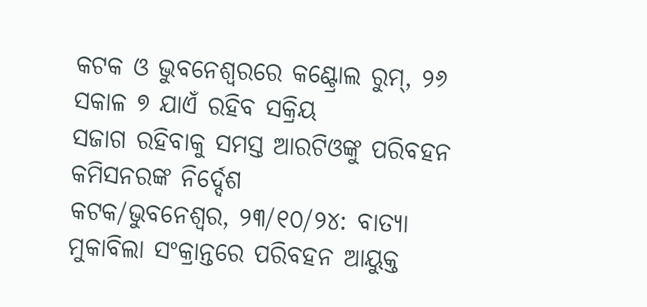କଟକ ଓ ଭୁବନେଶ୍ୱରରେ କଣ୍ଟ୍ରୋଲ ରୁମ୍, ୨୬ ସକାଳ ୭ ଯାଏଁ ରହିବ ସକ୍ରିୟ
ସଜାଗ ରହିବାକୁ ସମସ୍ତ ଆରଟିଓଙ୍କୁ ପରିବହନ କମିସନରଙ୍କ ନିର୍ଦ୍ଦେଶ
କଟକ/ଭୁବନେଶ୍ୱର, ୨୩/୧୦/୨୪: ବାତ୍ୟା ମୁକାବିଲା ସଂକ୍ରାନ୍ତରେ ପରିବହନ ଆୟୁକ୍ତ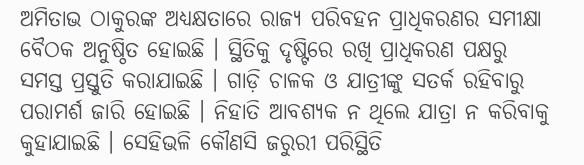ଅମିତାଭ ଠାକୁରଙ୍କ ଅଧ୍ୟକ୍ଷତାରେ ରାଜ୍ୟ ପରିବହନ ପ୍ରାଧିକରଣର ସମୀକ୍ଷା ବୈଠକ ଅନୁଷ୍ଠିତ ହୋଇଛି । ସ୍ଥିତିକୁ ଦୃଷ୍ଟିରେ ରଖି ପ୍ରାଧିକରଣ ପକ୍ଷରୁ ସମସ୍ତ ପ୍ରସ୍ତୁତି କରାଯାଇଛି । ଗାଡ଼ି ଚାଳକ ଓ ଯାତ୍ରୀଙ୍କୁ ସତର୍କ ରହିବାରୁ ପରାମର୍ଶ ଜାରି ହୋଇଛି । ନିହାତି ଆବଶ୍ୟକ ନ ଥିଲେ ଯାତ୍ରା ନ କରିବାକୁ କୁହାଯାଇଛି । ସେହିଭଳି କୌଣସି ଜରୁରୀ ପରିସ୍ଥିତି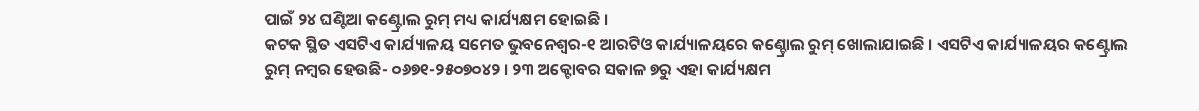ପାଇଁ ୨୪ ଘଣ୍ଟିଆ କଣ୍ଟ୍ରୋଲ ରୁମ୍ ମଧ୍ୟ କାର୍ଯ୍ୟକ୍ଷମ ହୋଇଛି ।
କଟକ ସ୍ଥିତ ଏସଟିଏ କାର୍ଯ୍ୟାଳୟ ସମେତ ଭୁବନେଶ୍ୱର-୧ ଆରଟିଓ କାର୍ଯ୍ୟାଳୟରେ କଣ୍ଚ୍ରୋଲ ରୁମ୍ ଖୋଲାଯାଇଛି । ଏସଟିଏ କାର୍ଯ୍ୟାଳୟର କଣ୍ଟ୍ରୋଲ ରୁମ୍ ନମ୍ବର ହେଉଛି- ୦୬୭୧-୨୫୦୭୦୪୨ । ୨୩ ଅକ୍ଟୋବର ସକାଳ ୭ରୁ ଏହା କାର୍ଯ୍ୟକ୍ଷମ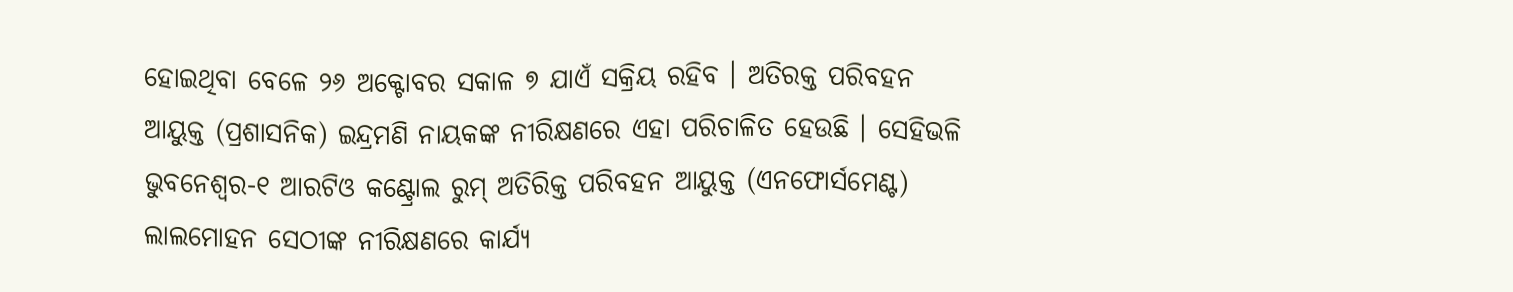ହୋଇଥିବା ବେଳେ ୨୬ ଅକ୍ଟୋବର ସକାଳ ୭ ଯାଏଁ ସକ୍ରିୟ ରହିବ । ଅତିରକ୍ତ ପରିବହନ ଆୟୁକ୍ତ (ପ୍ରଶାସନିକ) ଇନ୍ଦ୍ରମଣି ନାୟକଙ୍କ ନୀରିକ୍ଷଣରେ ଏହା ପରିଚାଳିତ ହେଉଛି । ସେହିଭଳି ଭୁବନେଶ୍ୱର-୧ ଆରଟିଓ କଣ୍ଟ୍ରୋଲ ରୁମ୍ ଅତିରିକ୍ତ ପରିବହନ ଆୟୁକ୍ତ (ଏନଫୋର୍ସମେଣ୍ଟ) ଲାଲମୋହନ ସେଠୀଙ୍କ ନୀରିକ୍ଷଣରେ କାର୍ଯ୍ୟ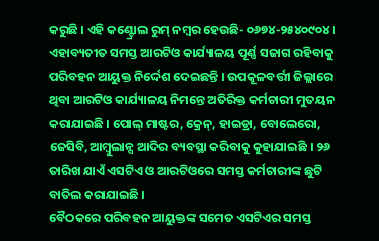କରୁଛି । ଏହି କଣ୍ଟ୍ରୋଲ ରୁମ୍ ନମ୍ବର ହେଉଛି- ୦୬୭୪-୨୫୪୦୯୦୪ । ଏହାବ୍ୟତୀତ ସମସ୍ତ ଆରଟିଓ କାର୍ଯ୍ୟାଳୟ ପୂର୍ଣ୍ଣ ସଜାଗ ରହିବାକୁ ପରିବହନ ଆୟୁକ୍ତ ନିର୍ଦ୍ଦେଶ ଦେଇଛନ୍ତି । ଉପକୂଳବର୍ତ୍ତୀ ଜିଲ୍ଲାରେ ଥିବା ଆରଟିଓ କାର୍ଯ୍ୟାଳୟ ନିମନ୍ତେ ଅତିରିକ୍ତ କର୍ମଚାରୀ ମୁତୟନ କରାଯାଇଛି । ପୋଲ୍ ମାଷ୍ଟର, କ୍ରେନ୍, ହାଇଡ୍ରା, ବୋଲେରୋ, ଜେସିବି, ଆମ୍ବୁଲାନ୍ସ ଆଦିର ବ୍ୟବସ୍ଥା କରିବାକୁ କୁହାଯାଇଛି । ୨୬ ତାରିଖ ଯାଏଁ ଏସଟିଏ ଓ ଆରଟିଓରେ ସମସ୍ତ କର୍ମଚାରୀଙ୍କ ଛୁଟି ବାତିଲ କରାଯାଇଛି ।
ବୈଠକରେ ପରିବହନ ଆୟୁକ୍ତଙ୍କ ସମେତ ଏସଟିଏର ସମସ୍ତ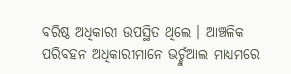ବରିଷ୍ଠ ଅଧିକାରୀ ଉପସ୍ଥିତ ଥିଲେ । ଆଞ୍ଚଳିକ ପରିବହନ ଅଧିକାରୀମାନେ ଭର୍ଚ୍ଚୁଆଲ ମାଧ୍ୟମରେ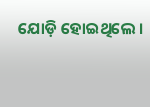ଯୋଡ଼ି ହୋଇଥିଲେ ।